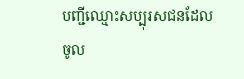បញ្ជីឈ្មោះសប្បុរសជនដែលចូល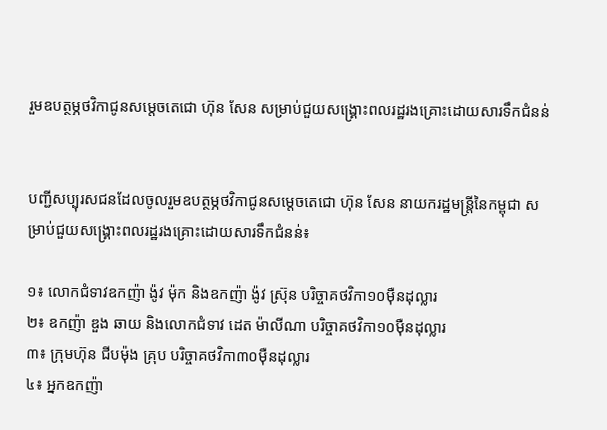រួមឧបត្ថម្ភថវិកាជូនសម្តេចតេជោ ហ៊ុន សែន សម្រាប់ជួយសង្គ្រោះពលរដ្ឋរងគ្រោះដោយសារទឹកជំនន់


បញ្ជីសប្បុរសជនដែលចូលរួមឧបត្ថម្ភថវិកាជូនសម្តេចតេជោ ហ៊ុន សែន នាយករដ្ឋមន្រ្តីនៃកម្ពុជា សម្រាប់ជួយសង្គ្រោះពលរដ្ឋរងគ្រោះដោយសារទឹកជំនន់៖

១៖ លោកជំទាវឧកញ៉ា ង៉ូវ ម៉ុក និងឧកញ៉ា ង៉ូវ ស្រ៊ុន បរិច្ចាគថវិកា១០ម៉ឺនដុល្លារ
២៖ ឧកញ៉ា ឌួង ឆាយ និងលោកជំទាវ ដេត ម៉ាលីណា បរិច្ចាគថវិកា១០ម៉ឺនដុល្លារ
៣៖ ក្រុមហ៊ុន ជីបម៉ុង គ្រុប បរិច្ចាគថវិកា៣០ម៉ឺនដុល្លារ
៤៖ អ្នកឧកញ៉ា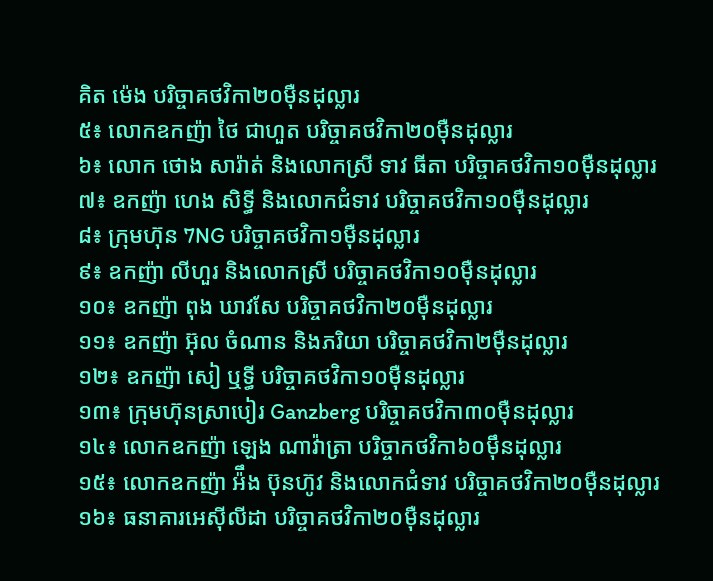គិត ម៉េង បរិច្ចាគថវិកា២០ម៉ឺនដុល្លារ
៥៖ លោកឧកញ៉ា ថៃ ជាហួត បរិច្ចាគថវិកា២០ម៉ឺនដុល្លារ
៦៖ លោក ថោង សារ៉ាត់ និងលោកស្រី ទាវ ធីតា បរិច្ចាគថវិកា១០ម៉ឺនដុល្លារ
៧៖ ឧកញ៉ា ហេង សិទ្ធី និងលោកជំទាវ បរិច្ចាគថវិកា១០ម៉ឺនដុល្លារ
៨៖ ក្រុមហ៊ុន 7NG បរិច្ចាគថវិកា១ម៉ឺនដុល្លារ
៩៖ ឧកញ៉ា លីហួរ និងលោកស្រី បរិច្ចាគថវិកា១០ម៉ឺនដុល្លារ
១០៖ ឧកញ៉ា ពុង ឃាវសែ បរិច្ចាគថវិកា២០ម៉ឺនដុល្លារ
១១៖ ឧកញ៉ា អ៊ុល ចំណាន និងភរិយា បរិច្ចាគថវិកា២ម៉ឺនដុល្លារ
១២៖ ឧកញ៉ា សៀ ឬទ្ធី បរិច្ចាគថវិកា១០ម៉ឺនដុល្លារ
១៣៖ ក្រុមហ៊ុនស្រាបៀរ Ganzberg បរិច្ចាគថវិកា៣០ម៉ឺនដុល្លារ
១៤៖ លោកឧកញ៉ា ឡេង ណាវ៉ាត្រា បរិច្ចាកថវិកា៦០ម៉ឹនដុល្លារ
១៥៖ លោកឧកញ៉ា អ៉ឹង ប៊ុនហ៊ូវ និងលោកជំទាវ បរិច្ចាគថវិកា២០ម៉ឺនដុល្លារ
១៦៖ ធនាគារអេស៊ីលីដា បរិច្ចាគថវិកា២០ម៉ឺនដុល្លារ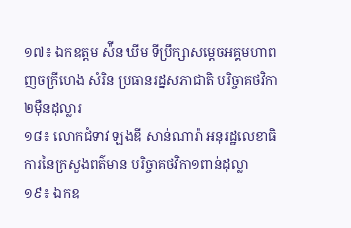១៧៖ ឯកឧត្តម ស៉ីន ឃីម ទីប្រឹក្សាសម្តេចអគ្គមហាពញចក្រីហេង សំរិន ប្រធានរដ្នសភាជាតិ បរិច្ចាគថវិកា២ម៉ឺនដុល្លារ
១៨៖ លោកជំទាវ ឡងឌី សាន់ណារ៉ា អនុរដ្ឋលេខាធិការនៃក្រសួងពត៌មាន បរិច្ចាគថវិកា១ពាន់ដុល្លា
១៩៖ ឯកឧ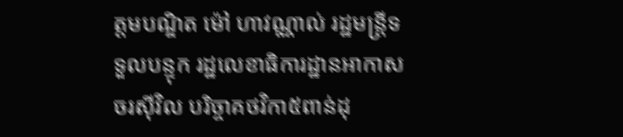ត្តមបណ្ឌិត ម៉ៅ ហាវណ្ណាល់ រដ្ឋមន្ត្រីទទួលបន្ទុក រដ្ឋលេខាធិការដ្ឋានអាកាសចរស៊ីវិល បរិច្ចាគថវិកា៥ពាន់ដុ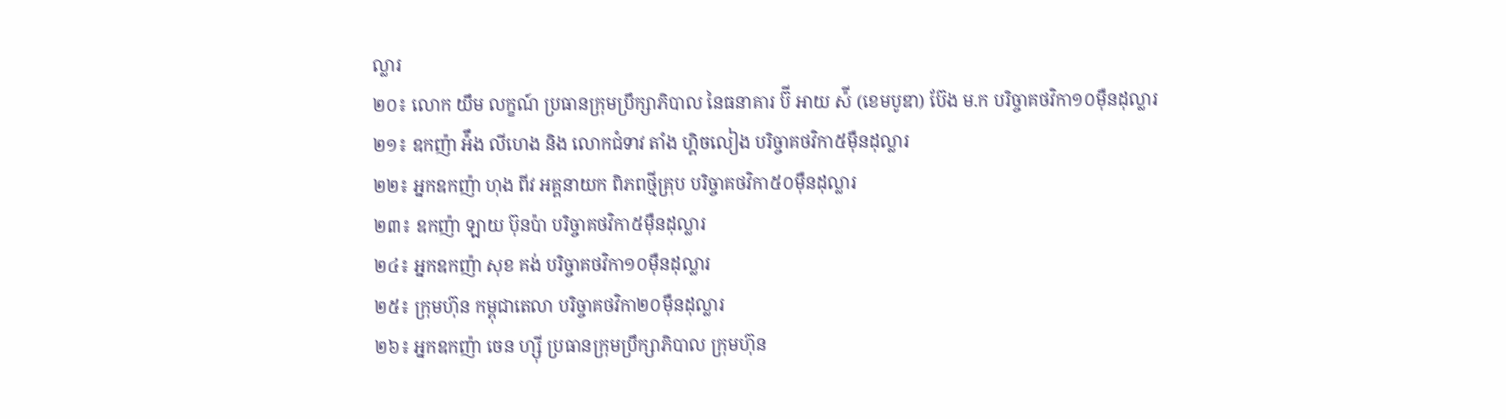ល្លារ
២០៖ លោក យឹម លក្ខណ៍ ប្រធានក្រុមប្រឹក្សាភិបាល នៃធនាគារ ប៊ី អាយ ស៉ី (ខេមបូឌា) ប៊ែង ម.ក បរិច្ចាគថវិកា១០ម៉ឺនដុល្លារ
២១៖ ឧកញ៉ា អ៉ឹង លីហេង និង លោកជំទាវ តាំង ហ្គិចលៀង បរិច្ចាគថវិកា៥ម៉ឺនដុល្លារ
២២៖ អ្នកឧកញ៉ា ហុង ពីវ អគ្គនាយក ពិភពថ្មីគ្រុប បរិច្ចាគថវិកា៥០ម៉ឺនដុល្លារ
២៣៖ ឧកញ៉ា ឡាយ ប៊ុនប៉ា បរិច្ចាគថវិកា៥ម៉ឺនដុល្លារ
២៤៖ អ្នកឧកញ៉ា សុខ គង់ បរិច្ចាគថវិកា១០ម៉ឺនដុល្លារ
២៥៖ ក្រុមហ៊ុន កម្ពុជាតេលា បរិច្ចាគថវិកា២០ម៉ឺនដុល្លារ
២៦៖ អ្នកឧកញ៉ា ចេន ហ្ស៊ី ប្រធានក្រុមប្រឹក្សាភិបាល ក្រុមហ៊ុន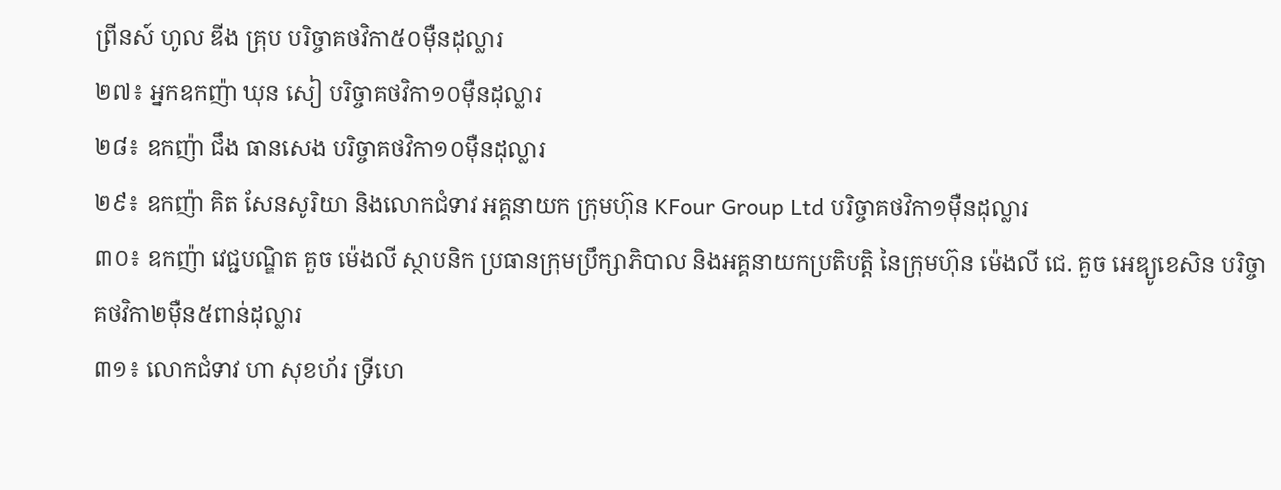ព្រីនស៍ ហូល ឌីង គ្រុប បរិច្ចាគថវិកា៥០ម៉ឺនដុល្លារ
២៧៖ អ្នកឧកញ៉ា ឃុន សៀ បរិច្ចាគថវិកា១០ម៉ឺនដុល្លារ
២៨៖ ឧកញ៉ា ជឹង ធានសេង បរិច្ចាគថវិកា១០ម៉ឺនដុល្លារ
២៩៖ ឧកញ៉ា គិត សែនសូរិយា និងលោកជំទាវ អគ្គនាយក ក្រុមហ៊ុន KFour Group Ltd បរិច្ចាគថវិកា១ម៉ឺនដុល្លារ
៣០៖ ឧកញ៉ា វេជ្ជបណ្ឌិត គួច ម៉េងលី ស្ថាបនិក ប្រធានក្រុមប្រឹក្សាភិបាល និងអគ្គនាយកប្រតិបត្តិ នៃក្រុមហ៊ុន ម៉េងលី ជេ. គួច អេឌ្យូខេសិន បរិច្ចាគថវិកា២ម៉ឺន៥ពាន់ដុល្លារ
៣១៖ លោកជំទាវ ហា សុខហ័រ ទ្រីហេ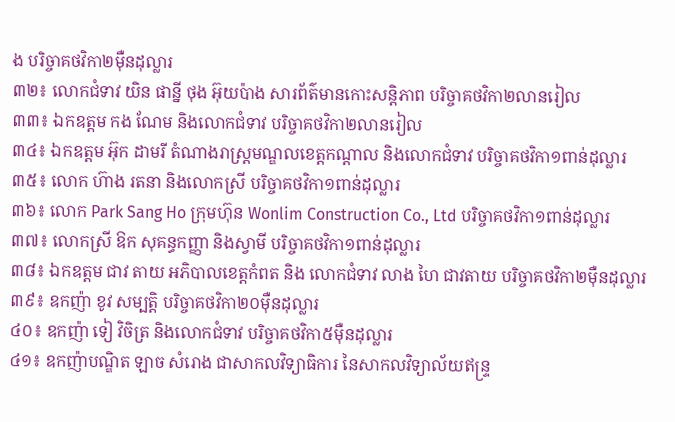ង បរិច្ចាគថវិកា២ម៉ឺនដុល្លារ
៣២៖ លោកជំទាវ យិន ផាន្នី ថុង អ៊ុយប៉ាង សារព័ត៌មានកោះសន្តិភាព បរិច្ចាគថវិកា២លានរៀល
៣៣៖ ឯកឧត្តម កង ណែម និងលោកជំទាវ បរិច្ចាគថវិកា២លានរៀល
៣៤៖ ឯកឧត្តម អ៊ុក ដាមរី តំណាងរាស្ត្រមណ្ឌលខេត្តកណ្តាល និងលោកជំទាវ បរិច្ចាគថវិកា១ពាន់ដុល្លារ
៣៥៖ លោក ហ៊ាង រតនា និងលោកស្រី បរិច្ចាគថវិកា១ពាន់ដុល្លារ
៣៦៖ លោក Park Sang Ho ក្រុមហ៊ុន Wonlim Construction Co., Ltd បរិច្ចាគថវិកា១ពាន់ដុល្លារ
៣៧៖ លោកស្រី ឱក សុគន្ធកញ្ញា និងស្វាមី បរិច្ចាគថវិកា១ពាន់ដុល្លារ
៣៨៖ ឯកឧត្តម ជាវ តាយ អភិបាលខេត្តកំពត និង លោកជំទាវ លាង ហៃ ជាវតាយ បរិច្ចាគថវិកា២ម៉ឺនដុល្លារ
៣៩៖ ឧកញ៉ា ខូវ សម្បត្តិ បរិច្ចាគថវិកា២០ម៉ឺនដុល្លារ
៤០៖ ឧកញ៉ា ទៀ វិចិត្រ និងលោកជំទាវ បរិច្ចាគថវិកា៥ម៉ឺនដុល្លារ
៤១៖ ឧកញ៉ាបណ្ឌិត ឡាច សំរោង ជាសាកលវិទ្យាធិការ នៃសាកលវិទ្យាល័យឥន្រ្ទ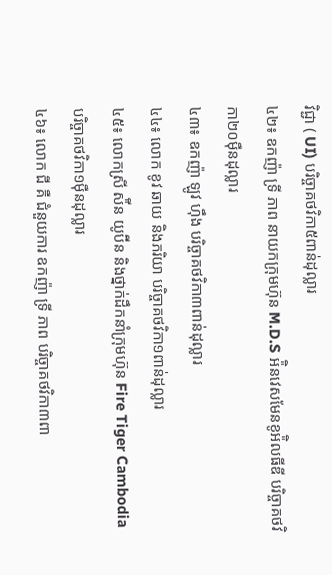វិជ្ជា ( UI) បរិច្ចាគថវិកា៥ពាន់ដុល្លារ
៤២៖ ឧកញ៉ា ទ្រី ភាព នាយកក្រុមហ៊ុន M.D.S អ៉ិនវេសមែនខូអ៉ិលធីឌី បរិច្ចាគថវិកា២០ម៉ឺនដុល្លារ
៤៣៖ ឧកញ៉ា ឡូវ ហ៊ឹង បរិច្ចាគថវិកា៣ពាន់ដុល្លារ
៤៤៖ លោក ខូវ ឆាយ និងភរិយា បរិច្ចាគថវិកា១ពាន់ដុល្លារ
៤៥៖ លោកស្រី ស៉ីន យូប៊ីន និងថ្នាក់ដឹកនាំក្រុមហ៊ុន Fire Tiger Cambodia បរិច្ចាគថវិកា១ម៉ឺនដុល្លារ
៤៦៖ លោក ជី គឺ ជំនួយការ ឧកញ៉ា ទ្រី ភាព បរិច្ចាគថវិកា៣ពា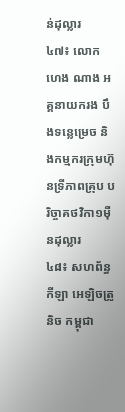ន់ដុល្លារ
៤៧៖ លោក ហេង ណាង អគ្គនាយករង បឹងទន្លេម្រេច និងកម្មករក្រុមហ៊ុនទ្រីភាពគ្រុប បរិច្ចាគថវិកា១ម៉ឺនដុល្លារ
៤៨៖ សហព័ន្ធកីឡា អេឡិចត្រូនិច កម្ពុជា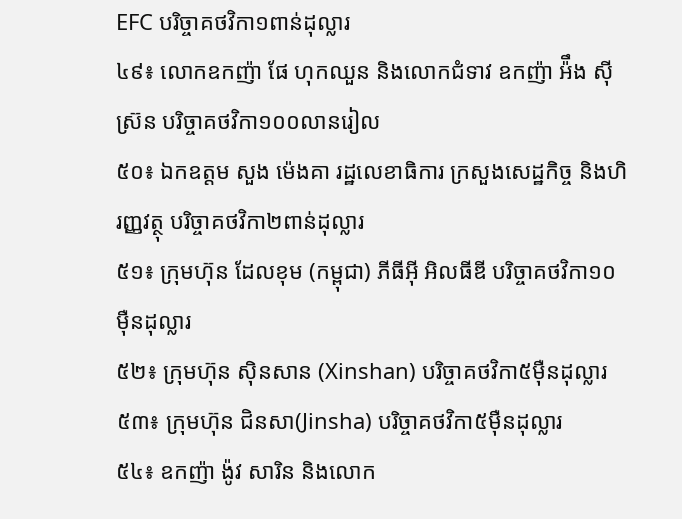EFC បរិច្ចាគថវិកា១ពាន់ដុល្លារ
៤៩៖ លោកឧកញ៉ា ផែ ហុកឈួន និងលោកជំទាវ ឧកញ៉ា អ៉ឹង ស៊ីស៊្រន បរិច្ចាគថវិកា១០០លានរៀល
៥០៖ ឯកឧត្តម សួង ម៉េងគា រដ្ឋលេខាធិការ ក្រសួងសេដ្ឋកិច្ច និងហិរញ្ញវត្ថុ បរិច្ចាគថវិកា២ពាន់ដុល្លារ
៥១៖ ក្រុមហ៊ុន ដែលខុម (កម្ពុជា) ភីធីអ៊ី អិលធីឌី បរិច្ចាគថវិកា១០ម៉ឺនដុល្លារ
៥២៖ ក្រុមហ៊ុន ស៊ិនសាន (Xinshan) បរិច្ចាគថវិកា៥ម៉ឺនដុល្លារ
៥៣៖ ក្រុមហ៊ុន ជិនសា(Jinsha) បរិច្ចាគថវិកា៥ម៉ឺនដុល្លារ
៥៤៖ ឧកញ៉ា ង៉ូវ សារិន និងលោក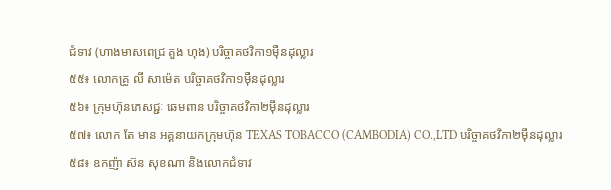ជំទាវ (ហាងមាសពេជ្រ គួង ហុង) បរិច្ចាគថវិកា១ម៉ឺនដុល្លារ
៥៥៖ លោកគ្រូ លី សាម៉េត បរិច្ចាគថវិកា១ម៉ឺនដុល្លារ
៥៦៖ ក្រុមហ៊ុនភេសជ្ជៈ ឆេមពាន បរិច្ចាគថវិកា២ម៉ឹនដុល្លារ
៥៧៖ លោក តែ មាន អគ្គនាយកក្រុមហ៊ុន TEXAS TOBACCO (CAMBODIA) CO.,LTD បរិច្ចាគថវិកា២ម៉ឹនដុល្លារ
៥៨៖ ឧកញ៉ា ស៊ន សុខណា និងលោកជំទាវ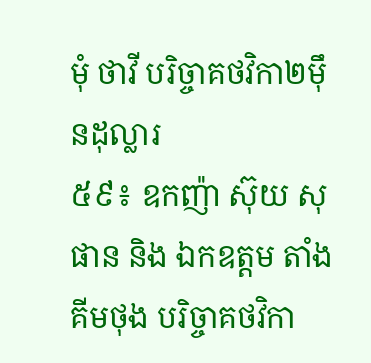មុំ ថាវី បរិច្ចាគថវិកា២ម៉ឹនដុល្លារ
៥៩៖ ឧកញ៉ា ស៊ុយ សុផាន និង ឯកឧត្ដម តាំង គីមថុង បរិច្ចាគថវិកា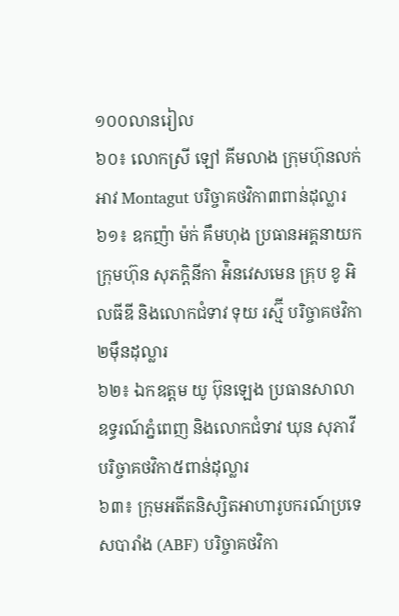១០០លានរៀល
៦០៖ លោកស្រី ឡៅ គីមលាង ក្រុមហ៊ុនលក់អាវ Montagut បរិច្ចាគថវិកា៣ពាន់ដុល្លារ
៦១៖ ឧកញ៉ា ម៉ក់ គឹមហុង ប្រធានអគ្គនាយកក្រុមហ៊ុន សុភក្តិនីកា អ៉ិនវេសមេន គ្រុប ខូ អិលធីឌី និងលោកជំទាវ ទុយ រស្ម៊ី បរិច្ចាគថវិកា២ម៉ឹនដុល្លារ
៦២៖ ឯកឧត្តម យូ ប៊ុនឡេង ប្រធានសាលាឧទ្ធរណ៍ភ្នំពេញ និងលោកជំទាវ ឃុន សុភាវី បរិច្ចាគថវិកា៥ពាន់ដុល្លារ
៦៣៖ ក្រុមអតីតនិស្សិតអាហារូបករណ៍ប្រទេសបារាំង (ABF) បរិច្ចាគថវិកា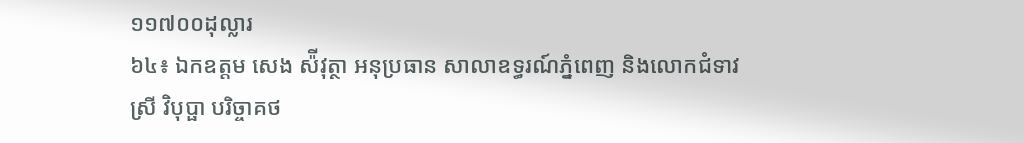១១៧០០ដុល្លារ
៦៤៖ ឯកឧត្តម សេង ស៉ីវុត្ថា អនុប្រធាន សាលាឧទ្ធរណ៍ភ្នំពេញ និងលោកជំទាវ ស្រី វិបុប្ផា បរិច្ចាគថ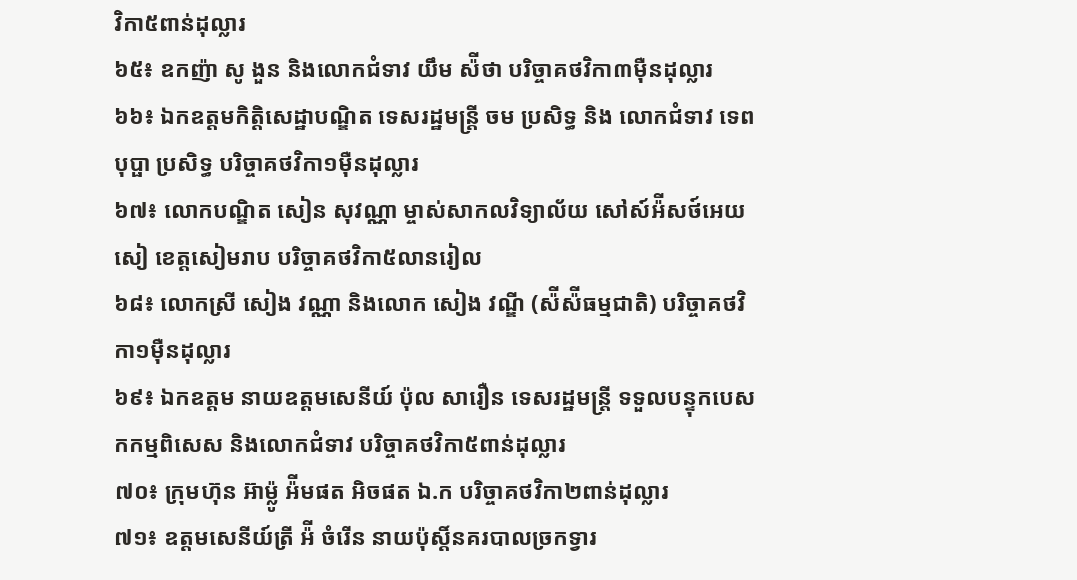វិកា៥ពាន់ដុល្លារ
៦៥៖ ឧកញ៉ា សូ ងួន និងលោកជំទាវ យឹម ស៉ីថា បរិច្ចាគថវិកា៣ម៉ឺនដុល្លារ
៦៦៖ ឯកឧត្តមកិត្តិសេដ្ឋាបណ្ឌិត ទេសរដ្ឋមន្ត្រី ចម ប្រសិទ្ធ និង លោកជំទាវ ទេព បុប្ផា ប្រសិទ្ធ បរិច្ចាគថវិកា១ម៉ឺនដុល្លារ
៦៧៖ លោកបណ្ឌិត សៀន សុវណ្ណា ម្ចាស់សាកលវិទ្យាល័យ សៅស៍អ៉ីសថ៍អេយសៀ ខេត្តសៀមរាប បរិច្ចាគថវិកា៥លានរៀល
៦៨៖ លោកស្រី សៀង វណ្ណា និងលោក សៀង វណ្ឌី (ស៉ីស៉ីធម្មជាតិ) បរិច្ចាគថវិកា១ម៉ឺនដុល្លារ
៦៩៖ ឯកឧត្ដម នាយឧត្តមសេនីយ៍ ប៉ុល សារឿន ទេសរដ្ឋមន្ត្រី ទទួលបន្ទុកបេសកកម្មពិសេស និងលោកជំទាវ បរិច្ចាគថវិកា៥ពាន់ដុល្លារ
៧០៖ ក្រុមហ៊ុន អ៊ាម៉្លូ អ៉ីមផត អិចផត ឯ.ក បរិច្ចាគថវិកា២ពាន់ដុល្លារ
៧១៖ ឧត្តមសេនីយ៍ត្រី អ៉ី ចំរើន នាយប៉ុស្តិ៍នគរបាលច្រកទ្វារ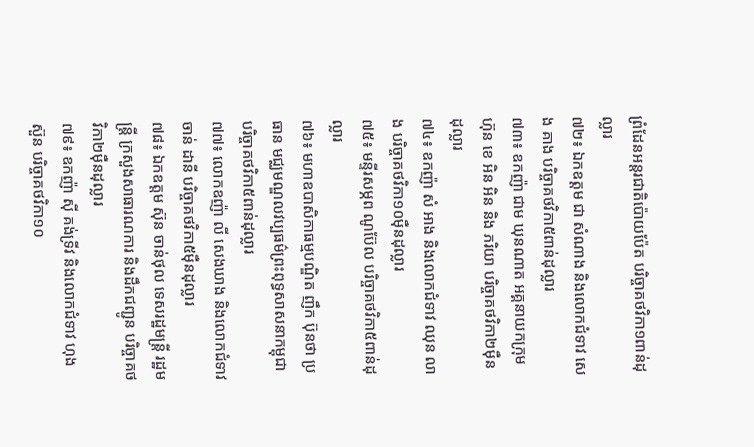ព្រំដែនអន្តរជាតិប៉ោយប៉ែត បរិច្ចាគថវិកា១ពាន់ដុល្លារ
៧២៖ ឯកឧត្តម ជា សំណាង និងលោកជំទាវ សេង គាង បរិច្ចាគថវិកា៥ពាន់ដុល្លារ
៧៣៖ ឧកញ៉ា ជាម ឃុនណាត អគ្គនាយកក្រុមហ៊ុន ខេ អិន អិន និង ភរិយា បរិច្ចាគថវិកា២ម៉ឺនដុល្លារ
៧៤៖ ឧកញ៉ា សំ អាង និងលោកជំទាវ ឈុន លាង បរិច្ចាគថវិកា១០ម៉ឺនដុល្លារ
៧៥៖ មន្ទីរសម្ភព ណូប៊ែល បរិច្ចាគថវិកា៥ពាន់ដុល្លារ
៧៦៖ មហាឧបាសិកាធម្មបណ្ឌិត ញឹក ប៊ុនថា ប្រធាន មជ្ឈមណ្ឌលវប្បធម៌ព្រះពុទ្ធសាសនាកម្ពុជា បរិច្ចាគថវិកា៥ពាន់ដុល្លារ
៧៧៖ លោកឧញ៉ា លី សេងឃាង និងលោកជំទាវ ចាន់ ដានី បរិច្ចាគថវិកា៥ម៉ឺនដុល្លារ
៧៨៖ ឯកឧត្តម ស៊ុន ចាន់ថុល ទេសរដ្ឋមន្ត្រី រដ្ឋមន្ត្រី ក្រសួងសាធារណការ និងដឹកជញ្ជូន បរិច្ចាគថវិកា២ម៉ឺនដុល្លារ
៧៩៖ ឧកញ៉ា ស៊ី គង់ទ្រីវ និងលោកជំទាវ ហុង ស៊ួន បរិច្ចាគថវិកា១០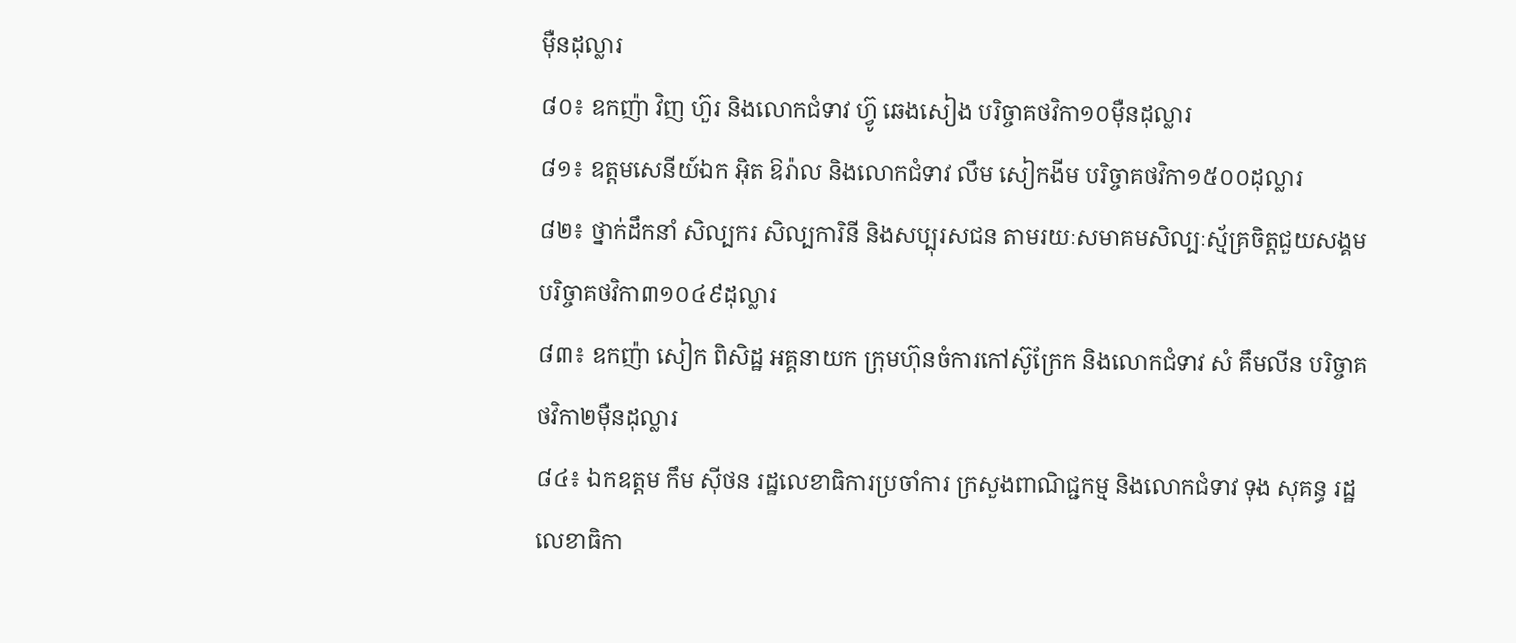ម៉ឺនដុល្លារ
៨០៖ ឧកញ៉ា វិញ ហ៊ួរ និងលោកជំទាវ ហ៊្វូ ឆេងសៀង បរិច្ចាគថវិកា១០ម៉ឺនដុល្លារ
៨១៖ ឧត្តមសេនីយ៍ឯក អ៊ិត ឱរ៉ាល និងលោកជំទាវ លឹម សៀកងីម បរិច្ចាគថវិកា១៥០០ដុល្លារ
៨២៖ ថ្នាក់ដឹកនាំ សិល្បករ សិល្បការិនី និងសប្បុរសជន តាមរយៈសមាគមសិល្បៈស្ម័គ្រចិត្តជួយសង្គម បរិច្ចាគថវិកា៣១០៤៩ដុល្លារ
៨៣៖ ឧកញ៉ា សៀក ពិសិដ្ឋ អគ្គនាយក ក្រុមហ៊ុនចំការកៅស៊ូក្រែក និងលោកជំទាវ សំ គឹមលីន បរិច្ចាគថវិកា២ម៉ឺនដុល្លារ
៨៤៖ ឯកឧត្តម កឹម ស៊ីថន រដ្ឋលេខាធិការប្រចាំការ ក្រសួងពាណិជ្ជកម្ម និងលោកជំទាវ ទុង សុគន្ធ រដ្ឋលេខាធិកា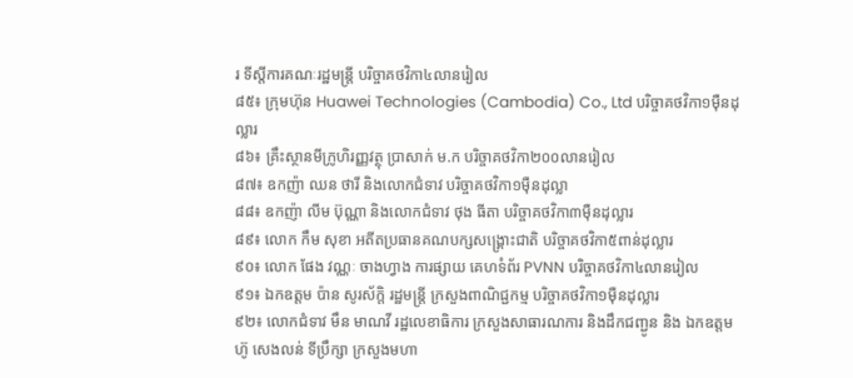រ ទីស្តីការគណៈរដ្ឋមន្ត្រី បរិច្ចាគថវិកា៤លានរៀល
៨៥៖ ក្រុមហ៊ុន Huawei Technologies (Cambodia) Co., Ltd បរិច្ចាគថវិកា១ម៉ឺនដុល្លារ
៨៦៖ គ្រឹះស្ថានមីក្រូហិរញ្ញវត្ថុ ប្រាសាក់ ម.ក បរិច្ចាគថវិកា២០០លានរៀល
៨៧៖ ឧកញ៉ា ឈន ថារី និងលោកជំទាវ បរិច្ចាគថវិកា១ម៉ឺនដុល្លា
៨៨៖ ឧកញ៉ា លីម ប៊ុណ្ណា និងលោកជំទាវ ថុង ធីតា បរិច្ចាគថវិកា៣ម៉ឺនដុល្លារ
៨៩៖ លោក កឹម សុខា អតីតប្រធានគណបក្សសង្រ្គោះជាតិ បរិច្ចាគថវិកា៥ពាន់ដុល្លារ
៩០៖ លោក ផែង វណ្ណៈ ចាងហ្វាង ការផ្សាយ គេហទំព័រ PVNN បរិច្ចាគថវិកា៤លានរៀល
៩១៖ ឯកឧត្តម ប៉ាន សូរស័ក្តិ រដ្ឋមន្ត្រី ក្រសួងពាណិជ្ជកម្ម បរិច្ចាគថវិកា១ម៉ឺនដុល្លារ
៩២៖ លោកជំទាវ មឹន មាណវី រដ្ឋលេខាធិការ ក្រសួងសាធារណការ និងដឹកជញ្ជូន និង ឯកឧត្តម ហ៊ូ សេងលន់ ទីប្រឹក្សា ក្រសួងមហា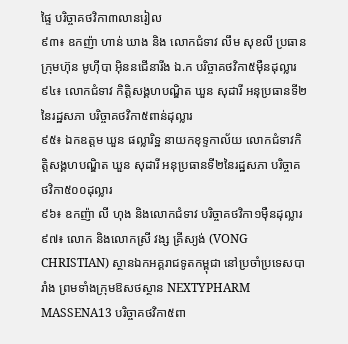ផ្ទៃ បរិច្ចាគថវិកា៣លានរៀល
៩៣៖ ឧកញ៉ា ហាន់ ឃាង និង លោកជំទាវ លឹម សុខលី ប្រធានក្រុមហ៊ុន មូហ៊ីបា អ៊ិននជើនារីង ឯ.ក បរិច្ចាគថវិកា៥ម៉ឺនដុល្លារ
៩៤៖ លោកជំទាវ កិត្តិសង្គហបណ្ឌិត ឃួន សុដារី អនុប្រធានទី២នៃរដ្ឋសភា បរិច្ចាគថវិកា៥ពាន់ដុល្លារ
៩៥៖ ឯកឧត្តម ឃួន ផល្លារិទ្ឋ នាយកខុទ្ទកាល័យ លោកជំទាវកិត្តិសង្គហបណ្ឌិត ឃួន សុដារី អនុប្រធានទី២នៃរដ្ឋសភា បរិច្ចាគថវិកា៥០០ដុល្លារ
៩៦៖ ឧកញ៉ា លី ហុង និងលោកជំទាវ បរិច្ចាគថវិកា១ម៉ឺនដុល្លារ
៩៧៖ លោក និងលោកស្រី វង្ស គ្រីស្យង់ (VONG CHRISTIAN) ស្ថានឯកអគ្គរាជទូតកម្ពុជា នៅប្រចាំប្រទេសបារាំង ព្រមទាំងក្រុមឱសថស្ថាន NEXTYPHARM MASSENA13 បរិច្ចាគថវិកា៥ពា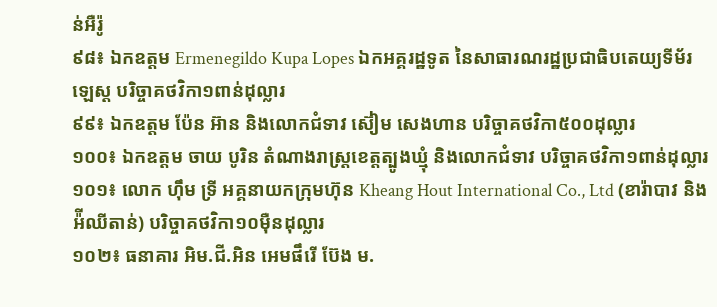ន់អឺរ៉ូ
៩៨៖ ឯកឧត្តម Ermenegildo Kupa Lopes ឯកអគ្គរដ្ឋទូត នៃសាធារណរដ្ឋប្រជាធិបតេយ្យទីម័រឡេស្ត បរិច្ចាគថវិកា១ពាន់ដុល្លារ
៩៩៖ ឯកឧត្តម ប៉ែន អ៊ាន និងលោកជំទាវ ស៊ៀម សេងហាន បរិច្ចាគថវិកា៥០០ដុល្លារ
១០០៖ ឯកឧត្តម ចាយ បូរិន តំណាងរាស្ត្រខេត្តត្បូងឃ្មុំ និងលោកជំទាវ បរិច្ចាគថវិកា១ពាន់ដុល្លារ
១០១៖ លោក ហ៊ឹម ទ្រី អគ្គនាយកក្រុមហ៊ុន Kheang Hout International Co., Ltd (ខារ៉ាបាវ និងអ៉ីឈីតាន់) បរិច្ចាគថវិកា១០ម៉ឺនដុល្លារ
១០២៖ ធនាគារ អិម.ជី.អិន អេមផឹរើ ប៊ែង ម.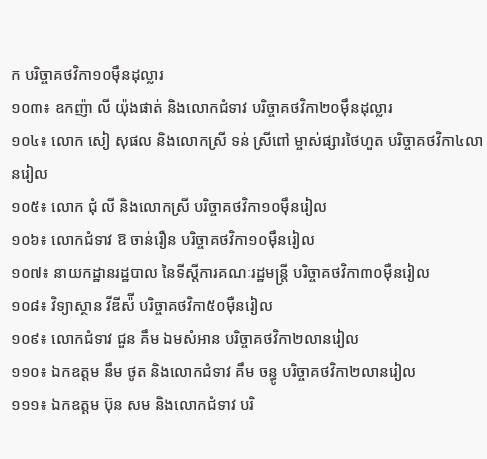ក បរិច្ចាគថវិកា១០ម៉ឹនដុល្លារ
១០៣៖ ឧកញ៉ា លី យ៉ុងផាត់ និងលោកជំទាវ បរិច្ចាគថវិកា២០ម៉ឹនដុល្លារ
១០៤៖ លោក សៀ សុផល និងលោកស្រី ទន់ ស្រីពៅ ម្ចាស់ផ្សារថៃហួត បរិច្ចាគថវិកា៤លានរៀល
១០៥៖ លោក ជុំ លី និងលោកស្រី បរិច្ចាគថវិកា១០ម៉ឹនរៀល
១០៦៖ លោកជំទាវ ឱ ចាន់រឿន បរិច្ចាគថវិកា១០ម៉ឹនរៀល
១០៧៖ នាយកដ្ឋានរដ្ឋបាល នៃទីស្តីការគណៈរដ្ឋមន្ត្រី បរិច្ចាគថវិកា៣០ម៉ឺនរៀល
១០៨៖ វិទ្យាស្ថាន វីឌីស៉ី បរិច្ចាគថវិកា៥០ម៉ឺនរៀល
១០៩៖ លោកជំទាវ ជួន គឹម ឯមសំអាន បរិច្ចាគថវិកា២លានរៀល
១១០៖ ឯកឧត្តម នឹម ថូត និងលោកជំទាវ គឹម ចន្ធូ បរិច្ចាគថវិកា២លានរៀល
១១១៖ ឯកឧត្តម ប៊ុន សម និងលោកជំទាវ បរិ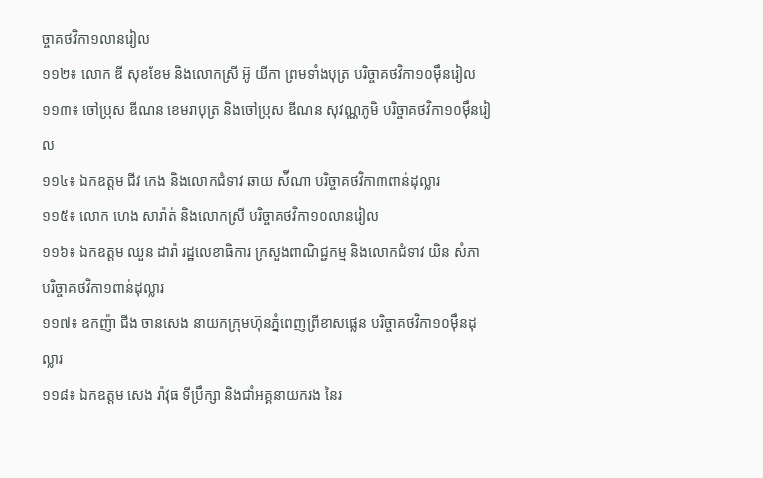ច្ចាគថវិកា១លានរៀល
១១២៖ លោក ឌី សុខខែម និងលោកស្រី អ៊ូ យីកា ព្រមទាំងបុត្រ បរិច្ចាគថវិកា១០ម៉ឹនរៀល
១១៣៖ ចៅប្រុស ឌីណន ខេមរាបុត្រ និងចៅប្រុស ឌីណន សុវណ្ណភូមិ បរិច្ចាគថវិកា១០ម៉ឹនរៀល
១១៤៖ ឯកឧត្តម ជីវ កេង និងលោកជំទាវ ឆាយ ស៉ីណា បរិច្ចាគថវិកា៣ពាន់ដុល្លារ
១១៥៖ លោក ហេង សារ៉ាត់ និងលោកស្រី បរិច្ចាគថវិកា១០លានរៀល
១១៦៖ ឯកឧត្តម ឈួន ដារ៉ា រដ្ឋលេខាធិការ ក្រសួងពាណិជ្ជកម្ម និងលោកជំទាវ យិន សំភា បរិច្ចាគថវិកា១ពាន់ដុល្លារ
១១៧៖ ឧកញ៉ា ជីង ចានសេង នាយកក្រុមហ៊ុនភ្នំពេញព្រីខាសផ្លេន បរិច្ចាគថវិកា១០ម៉ឹនដុល្លារ
១១៨៖ ឯកឧត្តម សេង រ៉ាវុធ ទីប្រឹក្សា និងជាំអគ្គនាយករង នៃរ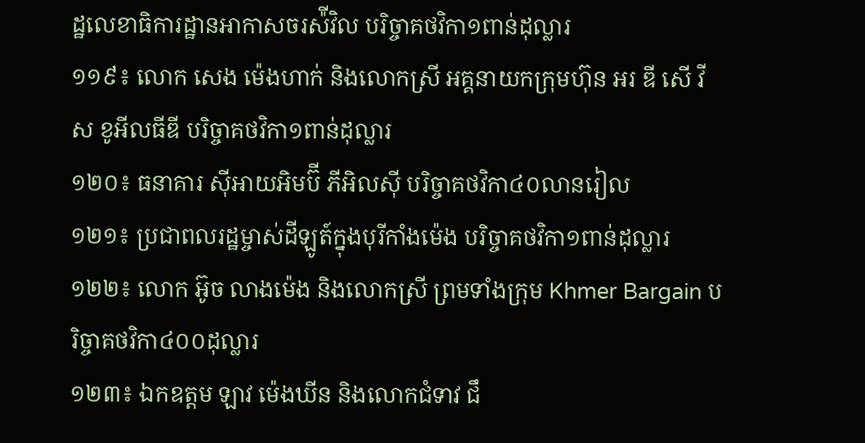ដ្ឋលេខាធិការដ្ឋានអាកាសចរស៉ីវិល បរិច្ចាគថវិកា១ពាន់ដុល្លារ
១១៩៖ លោក សេង ម៉េងហាក់ និងលោកស្រី អគ្គនាយកក្រុមហ៊ុន អរ ឌី សើ វីស ខូអីលធីឌី បរិច្ចាគថវិកា១ពាន់ដុល្លារ
១២០៖ ធនាគារ ស៊ីអាយអិមប៊ី ភីអិលស៊ី បរិច្ចាគថវិកា៤០លានរៀល
១២១៖ ប្រជាពលរដ្ឋម្ចាស់ដីឡូត៍ក្នុងបុរីកាំងម៉េង បរិច្ចាគថវិកា១ពាន់ដុល្លារ
១២២៖ លោក អ៊ូច លាងម៉េង និងលោកស្រី ព្រមទាំងក្រុម Khmer Bargain បរិច្ចាគថវិកា៤០០ដុល្លារ
១២៣៖ ឯកឧត្តម ឡាវ ម៉េងឃីន និងលោកជំទាវ ជឹ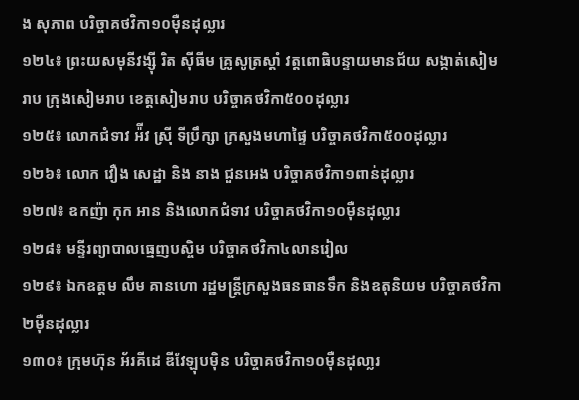ង សុភាព បរិច្ចាគថវិកា១០ម៉ឺនដុល្លារ
១២៤៖ ព្រះយសមុនីវង្ស៊ី រិត ស៊ីធីម គ្រូសូត្រស្តាំ វត្តពោធិបន្ទាយមានជ័យ សង្កាត់សៀមរាប ក្រុងសៀមរាប ខេត្តសៀមរាប បរិច្ចាគថវិកា៥០០ដុល្លារ
១២៥៖ លោកជំទាវ អ៉ីវ ស្រ៊ី ទីប្រឹក្សា ក្រសួងមហាផ្ទៃ បរិច្ចាគថវិកា៥០០ដុល្លារ
១២៦៖ លោក វឿង សេដ្ឋា និង នាង ជួនអេង បរិច្ចាគថវិកា១ពាន់ដុល្លារ
១២៧៖ ឧកញ៉ា កុក អាន និងលោកជំទាវ បរិច្ចាគថវិកា១០ម៉ឺនដុល្លារ
១២៨៖ មន្ទីរព្យាបាលធ្មេញបស្ចិម បរិច្ចាគថវិកា៤លានរៀល
១២៩៖ ឯកឧត្តម លឹម គានហោ រដ្ឋមន្រ្តីក្រសួងធនធានទឹក និងឧតុនិយម បរិច្ចាគថវិកា២ម៉ឺនដុល្លារ
១៣០៖ ក្រុមហ៊ុន អ័រគីដេ ឌីវែឡុបម៉ិន បរិច្ចាគថវិកា១០ម៉ឺនដុលា្លរ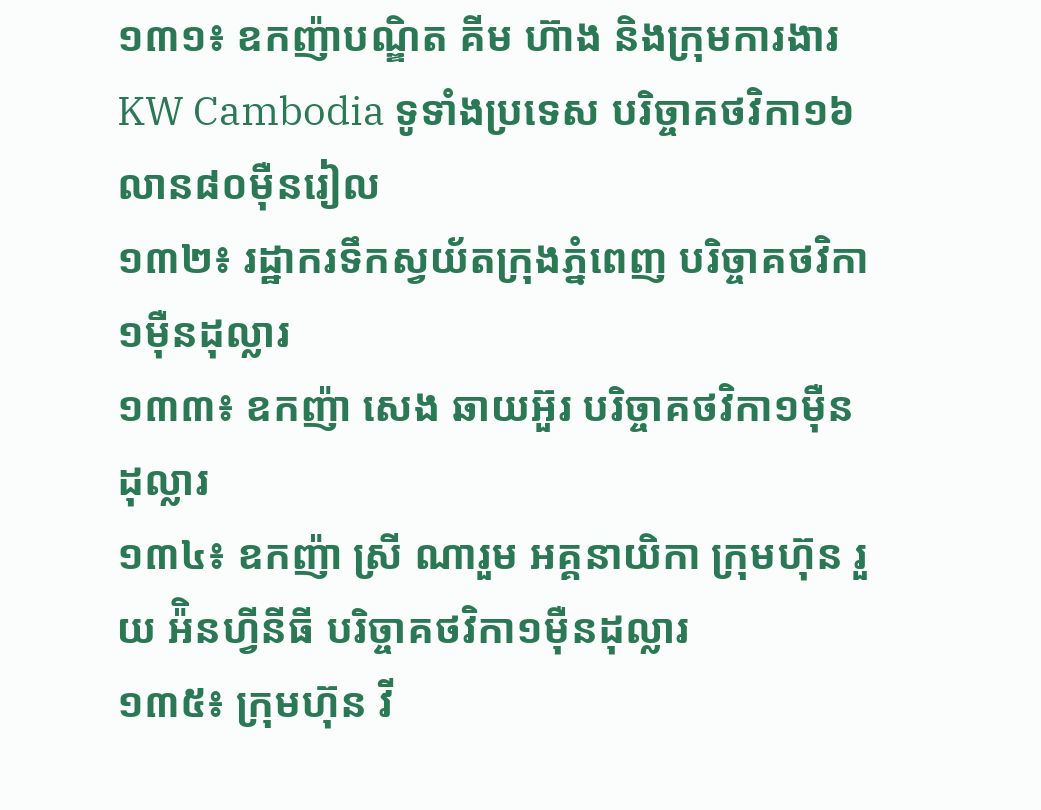១៣១៖ ឧកញ៉ាបណ្ឌិត គីម ហ៊ាង និងក្រុមការងារ KW Cambodia ទូទាំងប្រទេស បរិច្ចាគថវិកា១៦លាន៨០ម៉ឺនរៀល
១៣២៖ រដ្ឋាករទឹកស្វយ័តក្រុងភ្នំពេញ បរិច្ចាគថវិកា១ម៉ឺនដុល្លារ
១៣៣៖ ឧកញ៉ា សេង ឆាយអ៊ួរ បរិច្ចាគថវិកា១ម៉ឺនដុល្លារ
១៣៤៖ ឧកញ៉ា ស្រី ណារួម អគ្គនាយិកា ក្រុមហ៊ុន រួយ អ៉ិនហ្វីនីធី បរិច្ចាគថវិកា១ម៉ឺនដុល្លារ
១៣៥៖ ក្រុមហ៊ុន វី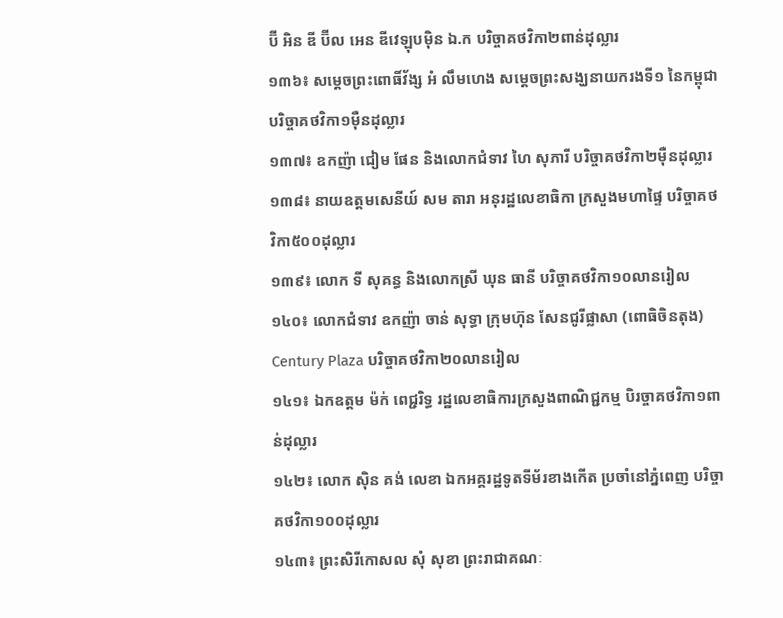ប៊ី អិន ឌី ប៊ីល អេន ឌីវេឡុបម៉ិន ឯ.ក បរិច្ចាគថវិកា២ពាន់ដុល្លារ
១៣៦៖ សម្ដេចព្រះពោធិ៍វ័ង្ស អំ លឹមហេង សម្ដេចព្រះសង្ឃនាយករងទី១ នៃកម្ពុជា បរិច្ចាគថវិកា១ម៉ឺនដុល្លារ
១៣៧៖ ឧកញ៉ា ជៀម ផែន និងលោកជំទាវ ហៃ សុភារី បរិច្ចាគថវិកា២ម៉ឺនដុល្លារ
១៣៨៖ នាយឧត្តមសេនីយ៍ សម តារា អនុរដ្ឋលេខាធិកា ក្រសួងមហាផ្ទៃ បរិច្ចាគថវិកា៥០០ដុល្លារ
១៣៩៖ លោក ទី សុគន្ធ និងលោកស្រី ឃុន ធានី បរិច្ចាគថវិកា១០លានរៀល
១៤០៖ លោកជំទាវ ឧកញ៉ា ចាន់ សុទ្ធា ក្រុមហ៊ុន សែនជូរីផ្លាសា (ពោធិចិនតុង) Century Plaza បរិច្ចាគថវិកា២០លានរៀល
១៤១៖ ឯកឧត្តម ម៉ក់ ពេជ្ជរិទ្ធ រដ្ឋលេខាធិការក្រសួងពាណិជ្ជកម្ម បិរច្ចាគថវិកា១ពាន់ដុល្លារ
១៤២៖ លោក ស៊ិន គង់ លេខា ឯកអគ្គរដ្ឋទូតទីម័រខាងកើត ប្រចាំនៅភ្នំពេញ បរិច្ចាគថវិកា១០០ដុល្លារ
១៤៣៖ ព្រះសិរីកោសល សុំ សុខា ព្រះរាជាគណៈ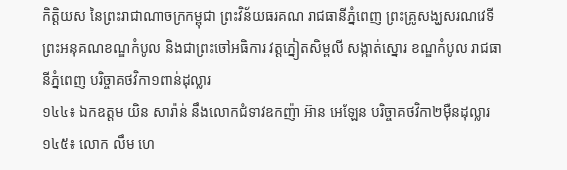កិត្តិយស នៃព្រះរាជាណាចក្រកម្ពុជា ព្រះវិន័យធរគណ រាជធានីភ្នំពេញ ព្រះគ្រូសង្ឃសរណវេទី ព្រះអនុគណខណ្ឌកំបូល និងជាព្រះចៅអធិការ វត្តភ្នៀតសិម្ពលី សង្កាត់ស្នោរ ខណ្ឌកំបូល រាជធានីភ្នំពេញ បរិច្ចាគថវិកា១ពាន់ដុល្លារ
១៤៤៖ ឯកឧត្តម យិន សារ៉ាន់ នឹងលោកជំទាវឧកញ៉ា អ៊ាន អេឡែន បរិច្ចាគថវិកា២ម៉ឺនដុល្លារ
១៤៥៖ លោក លឹម ហេ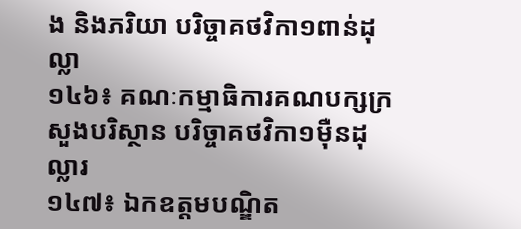ង និងភរិយា បរិច្ចាគថវិកា១ពាន់ដុល្លា
១៤៦៖ គណៈកម្មាធិការគណបក្សក្រសួងបរិស្ថាន បរិច្ចាគថវិកា១ម៉ឺនដុល្លារ
១៤៧៖ ឯកឧត្តមបណ្ឌិត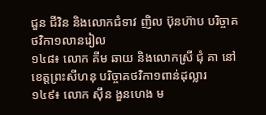ជួន ជីវិន និងលោកជំទាវ ញិល ប៊ុនហ៊ាប បរិច្ចាគថវិកា១លានរៀល
១៤៨៖ លោក គីម ឆាយ និងលោកស្រី ជុំ គា នៅខេត្តព្រះសីហនុ បរិច្ចាគថវិកា១ពាន់ដុល្លារ
១៤៩៖ លោក ស៊ឹន ងួនហេង ម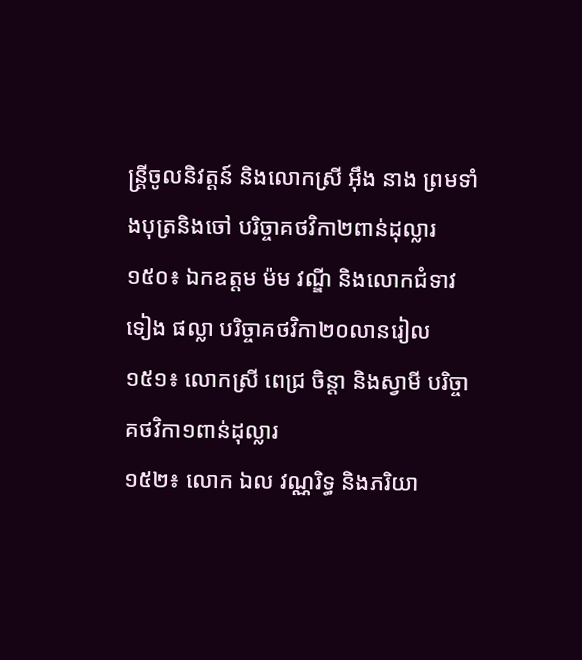ន្ត្រីចូលនិវត្តន៍ និងលោកស្រី អ៊ឹង នាង ព្រមទាំងបុត្រនិងចៅ បរិច្ចាគថវិកា២ពាន់ដុល្លារ
១៥០៖ ឯកឧត្តម ម៉ម វណ្ឌី និងលោកជំទាវ ទៀង ផល្លា បរិច្ចាគថវិកា២០លានរៀល
១៥១៖ លោកស្រី ពេជ្រ ចិន្តា និងស្វាមី បរិច្ចាគថវិកា១ពាន់ដុល្លារ
១៥២៖ លោក ឯល វណ្ណរិទ្ធ និងភរិយា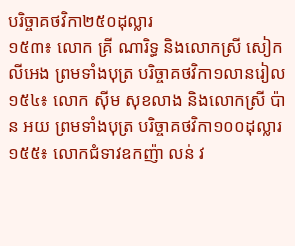បរិច្ចាគថវិកា២៥០ដុល្លារ
១៥៣៖ លោក គ្រី ណារិទ្ធ និងលោកស្រី សៀក លីអេង ព្រមទាំងបុត្រ បរិច្ចាគថវិកា១លានរៀល
១៥៤៖ លោក ស៊ីម សុខលាង និងលោកស្រី ប៉ាន អយ ព្រមទាំងបុត្រ បរិច្ចាគថវិកា១០០ដុល្លារ
១៥៥៖ លោកជំទាវឧកញ៉ា លន់ វ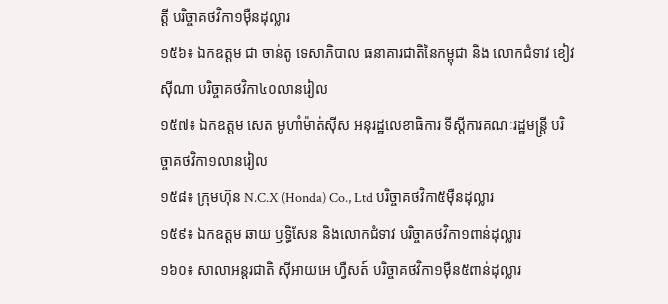ត្តី បរិច្ចាគថវិកា១ម៉ឺនដុល្លារ
១៥៦៖ ឯកឧត្តម ជា ចាន់តូ ទេសាភិបាល ធនាគារជាតិនៃកម្ពុជា និង លោកជំទាវ ខៀវ ស៊ីណា បរិច្ចាគថវិកា៤០លានរៀល
១៥៧៖ ឯកឧត្តម សេត មូហាំម៉ាត់ស៊ីស អនុរដ្ឋលេខាធិការ ទីស្តីការគណៈរដ្ឋមន្ត្រី បរិច្ចាគថវិកា១លានរៀល
១៥៨៖ ក្រុមហ៊ុន N.C.X (Honda) Co., Ltd បរិច្ចាគថវិកា៥ម៉ឺនដុល្លារ
១៥៩៖ ឯកឧត្តម ឆាយ ឫទ្ធិសែន និងលោកជំទាវ បរិច្ចាគថវិកា១ពាន់ដុល្លារ
១៦០៖ សាលាអន្តរជាតិ ស៊ីអាយអេ ហ្វឺសត៍ បរិច្ចាគថវិកា១ម៉ឺន៥ពាន់ដុល្លារ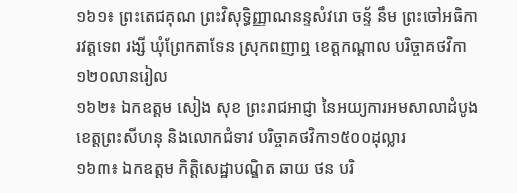១៦១៖ ព្រះតេជគុណ ព្រះវិសុទ្ធិញ្ញាណនន្ទសំវរោ ចន្ទ័ នឹម ព្រះចៅអធិការវត្តទេព រង្សី ឃុំព្រែកតាទែន ស្រុកពញាឮ ខេត្តកណ្តាល បរិច្ចាគថវិកា ១២០លានរៀល
១៦២៖ ឯកឧត្តម សៀង សុខ ព្រះរាជអាជ្ញា នៃអយ្យការអមសាលាដំបូងខេត្តព្រះសីហនុ និងលោកជំទាវ បរិច្ចាគថវិកា១៥០០ដុល្លារ
១៦៣៖ ឯកឧត្តម កិត្តិសេដ្ឋាបណ្ឌិត ឆាយ ថន បរិ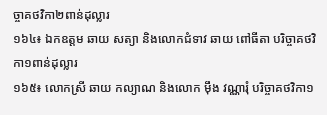ច្ចាគថវិកា២ពាន់ដុល្លារ
១៦៤៖ ឯកឧត្តម ឆាយ សត្យា និងលោកជំទាវ ឆាយ ពៅធីតា បរិច្ចាគថវិកា១ពាន់ដុល្លារ
១៦៥៖ លោកស្រី ឆាយ កល្យាណ និងលោក ម៉ឹង វណ្ណារុំ បរិច្ចាគថវិកា១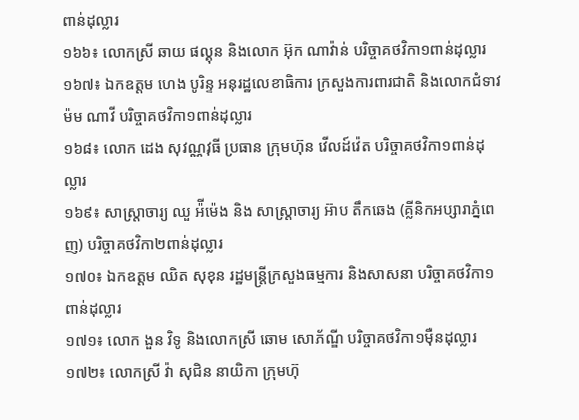ពាន់ដុល្លារ
១៦៦៖ លោកស្រី ឆាយ ផល្គុន និងលោក អ៊ុក ណាវ៉ាន់ បរិច្ចាគថវិកា១ពាន់ដុល្លារ
១៦៧៖ ឯកឧត្តម ហេង បូរិន្ទ អនុរដ្ឋលេខាធិការ ក្រសួងការពារជាតិ និងលោកជំទាវ ម៉ម ណាវី បរិច្ចាគថវិកា១ពាន់ដុល្លារ
១៦៨៖ លោក ដេង សុវណ្ណវុធី ប្រធាន ក្រុមហ៊ុន វើលដ៍វ៉េត បរិច្ចាគថវិកា១ពាន់ដុល្លារ
១៦៩៖ សាស្ត្រាចារ្យ ឈួ អ៉ីម៉េង និង សាស្ត្រាចារ្យ អ៊ាប តឹកឆេង (គ្លីនិកអប្សារាភ្នំពេញ) បរិច្ចាគថវិកា២ពាន់ដុល្លារ
១៧០៖ ឯកឧត្តម ឈិត សុខុន រដ្ឋមន្ត្រីក្រសួងធម្មការ និងសាសនា បរិច្ចាគថវិកា១ពាន់ដុល្លារ
១៧១៖ លោក ងួន វិទូ និងលោកស្រី ឆោម សោភ័ណ្ឌី បរិច្ចាគថវិកា១ម៉ឺនដុល្លារ
១៧២៖ លោកស្រី វ៉ា សុជិន នាយិកា ក្រុមហ៊ុ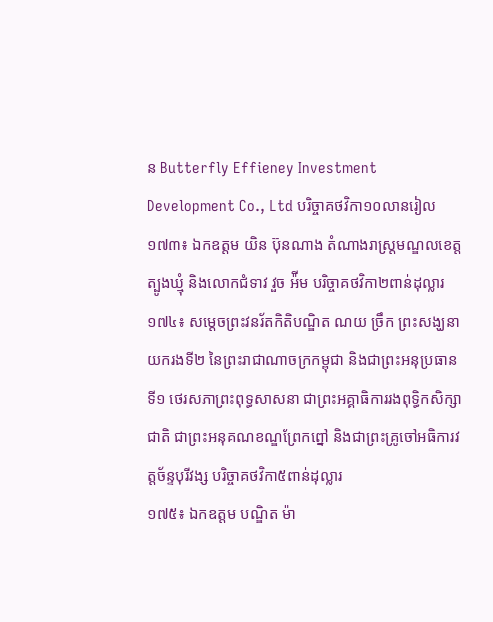ន Butterfly Effieney Investment Development Co., Ltd បរិច្ចាគថវិកា១០លានរៀល
១៧៣៖ ឯកឧត្តម យិន ប៊ុនណាង តំណាងរាស្ត្រមណ្ឌលខេត្តត្បូងឃ្មុំ និងលោកជំទាវ វួច អ៉ីម បរិច្ចាគថវិកា២ពាន់ដុល្លារ
១៧៤៖ សម្តេចព្រះវនរ័តកិតិបណ្ឌិត ណយ ច្រឹក ព្រះសង្ឃនាយករងទី២ នៃព្រះរាជាណាចក្រកម្ពុជា និងជាព្រះអនុប្រធានទី១ ថេរសភាព្រះពុទ្ធសាសនា ជាព្រះអគ្គាធិការរងពុទ្ធិកសិក្សាជាតិ ជាព្រះអនុគណខណ្ឌព្រែកព្នៅ និងជាព្រះគ្រូចៅអធិការវត្តច័ន្ទបុរីវង្ស បរិច្ចាគថវិកា៥ពាន់ដុល្លារ
១៧៥៖ ឯកឧត្តម បណ្ឌិត ម៉ា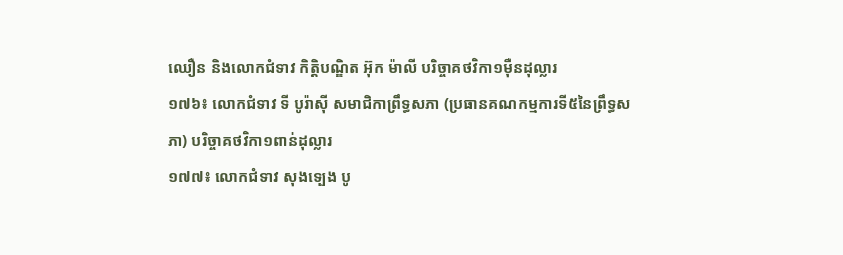ឈឿន និងលោកជំទាវ កិត្តិបណ្ឌិត អ៊ុក ម៉ាលី បរិច្ចាគថវិកា១ម៉ឺនដុល្លារ
១៧៦៖ លោកជំទាវ ទី បូរ៉ាស៊ី សមាជិកាព្រឹទ្ធសភា (ប្រធានគណកម្មការទី៥នៃព្រឹទ្ធសភា) បរិច្ចាគថវិកា១ពាន់ដុល្លារ
១៧៧៖ លោកជំទាវ សុងទ្បេង បូ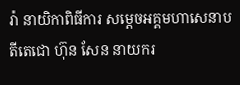រ៉ា នាយិកាពិធីការ សម្តេចអគ្គមហាសេនាបតីតេជោ ហ៊ុន សែន នាយករ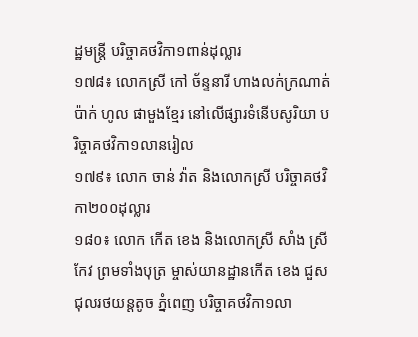ដ្ឋមន្ត្រី បរិច្ចាគថវិកា១ពាន់ដុល្លារ
១៧៨៖ លោកស្រី កៅ ច័ន្ទនារី ហាងលក់ក្រណាត់ប៉ាក់ ហូល ផាមួងខ្មែរ នៅលើផ្សារទំនើបសូរិយា បរិច្ចាគថវិកា១លានរៀល
១៧៩៖ លោក ចាន់ វ៉ាត និងលោកស្រី បរិច្ចាគថវិកា២០០ដុល្លារ
១៨០៖ លោក កើត ខេង និងលោកស្រី សាំង ស្រីកែវ ព្រមទាំងបុត្រ ម្ចាស់យានដ្ឋានកើត ខេង ជួសជុលរថយន្តតូច ភ្នំពេញ បរិច្ចាគថវិកា១លា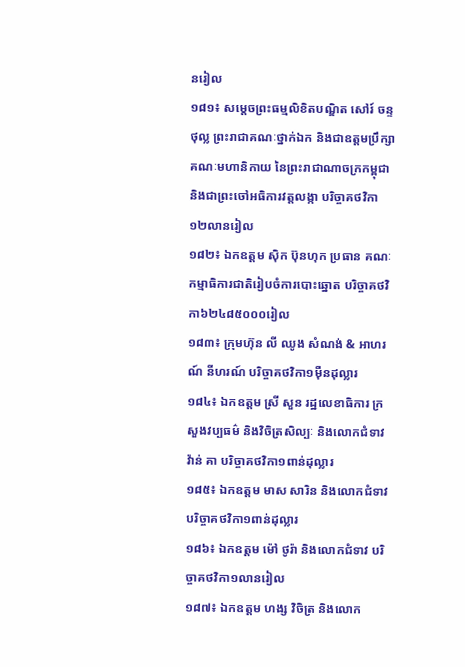នរៀល
១៨១៖ សម្តេចព្រះធម្មលិខិតបណ្ឌិត សៅរ៍ ចន្ទថុល្ល ព្រះរាជាគណៈថ្នាក់ឯក និងជាឧត្តមប្រឹក្សាគណៈមហានិកាយ នៃព្រះរាជាណាចក្រកម្ពុជា និងជាព្រះចៅអធិការវត្តលង្កា បរិច្ចាគថវិកា១២លានរៀល
១៨២៖ ឯកឧត្តម ស៊ិក ប៊ុនហុក ប្រធាន គណៈកម្មាធិការជាតិរៀបចំការបោះឆ្នោត បរិច្ចាគថវិកា៦២៤៨៥០០០រៀល
១៨៣៖ ក្រុមហ៊ុន លី ឈូង សំណង់ & អាហរណ៍ នីហរណ៍ បរិច្ចាគថវិកា១ម៉ឺនដុល្លារ
១៨៤៖ ឯកឧត្តម ស្រី សួន រដ្ឋលេខាធិការ ក្រសួងវប្បធម៌ និងវិចិត្រសិល្បៈ និងលោកជំទាវ វ៉ាន់ គា បរិច្ចាគថវិកា១ពាន់ដុល្លារ
១៨៥៖ ឯកឧត្តម មាស សារិន និងលោកជំទាវ បរិច្ចាគថវិកា១ពាន់ដុល្លារ
១៨៦៖ ឯកឧត្តម ម៉ៅ ថូរ៉ា និងលោកជំទាវ បរិច្ចាគថវិកា១លានរៀល
១៨៧៖ ឯកឧត្តម ហង្ស វិចិត្រ និងលោក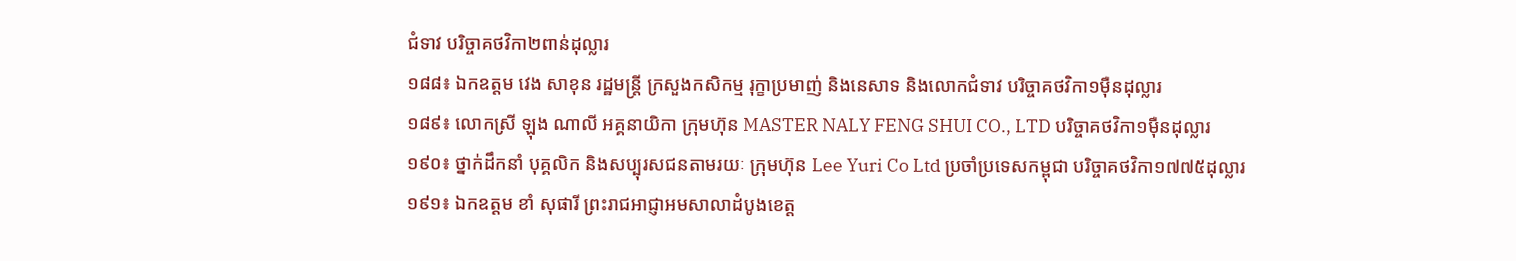ជំទាវ បរិច្ចាគថវិកា២ពាន់ដុល្លារ
១៨៨៖ ឯកឧត្តម វេង សាខុន រដ្ឋមន្ត្រី ក្រសួងកសិកម្ម រុក្ខាប្រមាញ់ និងនេសាទ និងលោកជំទាវ បរិច្ចាគថវិកា១ម៉ឺនដុល្លារ
១៨៩៖ លោកស្រី ឡុង ណាលី អគ្គនាយិកា ក្រុមហ៊ុន MASTER NALY FENG SHUI CO., LTD បរិច្ចាគថវិកា១ម៉ឺនដុល្លារ
១៩០៖ ថ្នាក់ដឹកនាំ បុគ្គលិក និងសប្បុរសជនតាមរយៈ ក្រុមហ៊ុន Lee Yuri Co Ltd ប្រចាំប្រទេសកម្ពុជា បរិច្ចាគថវិកា១៧៧៥ដុល្លារ
១៩១៖ ឯកឧត្តម ខាំ សុផារី ព្រះរាជអាជ្ញាអមសាលាដំបូងខេត្ត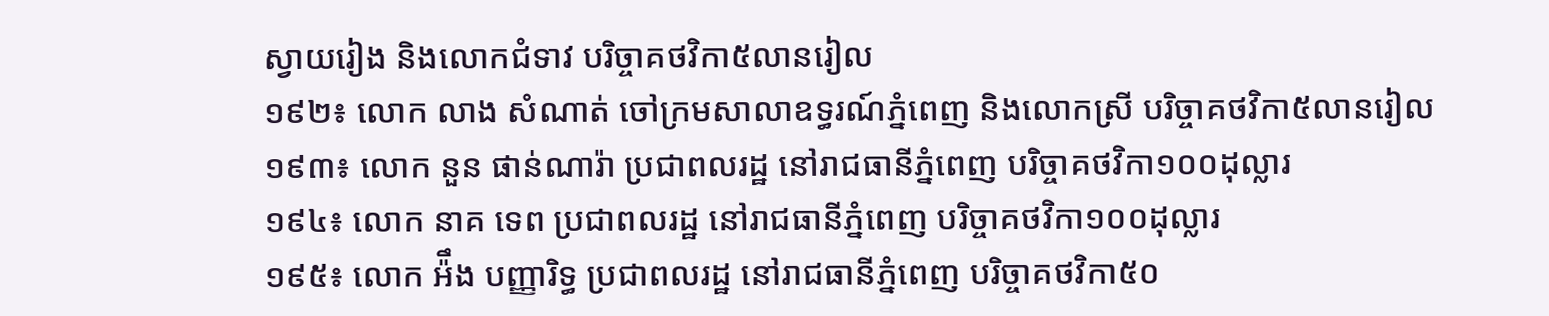ស្វាយរៀង និងលោកជំទាវ បរិច្ចាគថវិកា៥លានរៀល
១៩២៖ លោក លាង សំណាត់ ចៅក្រមសាលាឧទ្ធរណ៍ភ្នំពេញ និងលោកស្រី បរិច្ចាគថវិកា៥លានរៀល
១៩៣៖ លោក នួន ផាន់ណារ៉ា ប្រជាពលរដ្ឋ នៅរាជធានីភ្នំពេញ បរិច្ចាគថវិកា១០០ដុល្លារ
១៩៤៖ លោក នាគ ទេព ប្រជាពលរដ្ឋ នៅរាជធានីភ្នំពេញ បរិច្ចាគថវិកា១០០ដុល្លារ
១៩៥៖ លោក អ៉ឹង បញ្ញារិទ្ធ ប្រជាពលរដ្ឋ នៅរាជធានីភ្នំពេញ បរិច្ចាគថវិកា៥០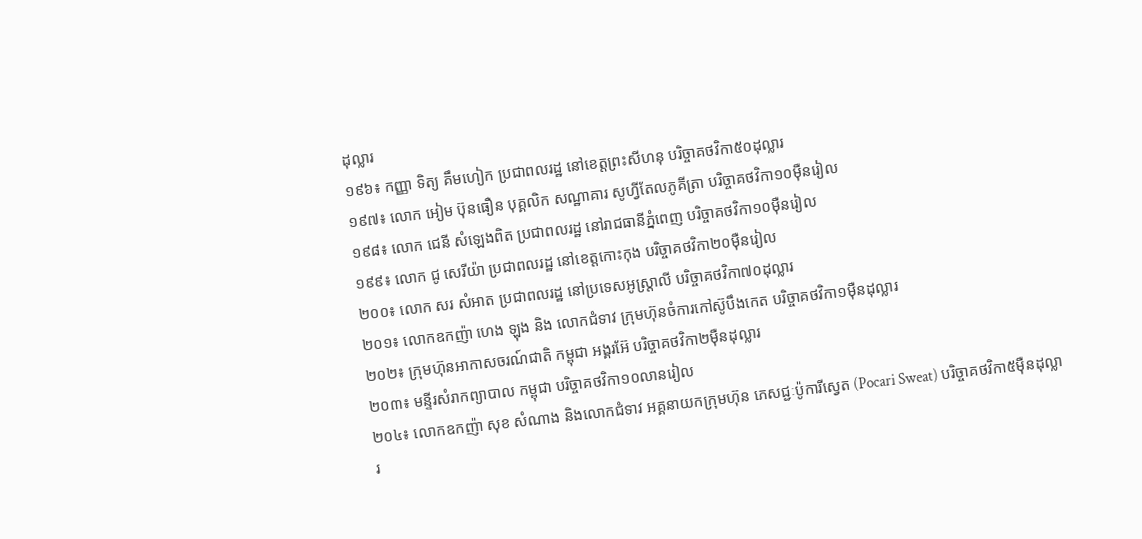ដុល្លារ
១៩៦៖ កញ្ញា ទិត្យ គឹមហៀក ប្រជាពលរដ្ឋ នៅខេត្តព្រះសីហនុ បរិច្ចាគថវិកា៥០ដុល្លារ
១៩៧៖ លោក អៀម ប៊ុនធឿន បុគ្គលិក សណ្ឋាគារ សូហ្វីតែលភូគីត្រា បរិច្ចាគថវិកា១០ម៉ឺនរៀល
១៩៨៖ លោក ជេនី សំឡេងពិត ប្រជាពលរដ្ឋ នៅរាជធានីភ្នំពេញ បរិច្ចាគថវិកា១០ម៉ឺនរៀល
១៩៩៖ លោក ជូ សេរីយ៉ា ប្រជាពលរដ្ឋ នៅខេត្តកោះកុង បរិច្ចាគថវិកា២០ម៉ឺនរៀល
២០០៖ លោក សរ សំអាត ប្រជាពលរដ្ឋ នៅប្រទេសអូស្ត្រាលី បរិច្ចាគថវិកា៧០ដុល្លារ
២០១៖ លោកឧកញ៉ា ហេង ឡុង និង លោកជំទាវ ក្រុមហ៊ុនចំការកៅស៊ូបឹងកេត បរិច្ចាគថវិកា១ម៉ឺនដុល្លារ
២០២៖ ក្រុមហ៊ុនអាកាសចរណ៍ជាតិ កម្ពុជា អង្គរអ៊ែ បរិច្ចាគថវិកា២ម៉ឺនដុល្លារ
២០៣៖ មន្ទីរសំរាកព្យាបាល កម្ពុជា បរិច្ចាគថវិកា១០លានរៀល
២០៤៖ លោកឧកញ៉ា សុខ សំណាង និងលោកជំទាវ អគ្គនាយកក្រុមហ៊ុន ភេសជ្ជៈប៉ូការីស្វេត (Pocari Sweat) បរិច្ចាគថវិកា៥ម៉ឺនដុល្លារ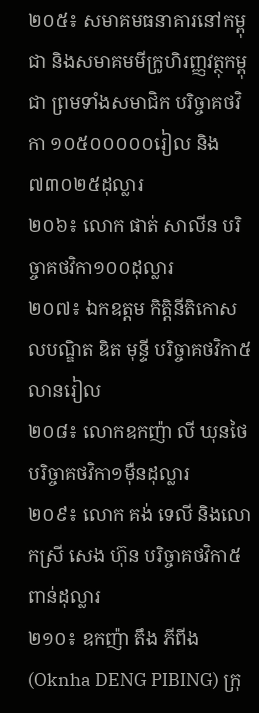២០៥៖ សមាគមធនាគារនៅកម្ពុជា និងសមាគមមីក្រូហិរញ្ញវត្ថុកម្ពុជា ព្រមទាំងសមាជិក បរិច្ចាគថវិកា ១០៥០០០០០រៀល និង ៧៣០២៥ដុល្លារ
២០៦៖ លោក ផាត់ សាលីន បរិច្ចាគថវិកា១០០ដុល្លារ
២០៧៖ ឯកឧត្ដម កិត្តិនីតិកោសលបណ្ឌិត ឌិត មុន្ទី បរិច្ចាគថវិកា៥លានរៀល
២០៨៖ លោកឧកញ៉ា លី ឃុនថៃ បរិច្ចាគថវិកា១ម៉ឺនដុល្លារ
២០៩៖ លោក គង់ ទេលី និងលោកស្រី សេង ហ៊ុន បរិច្ចាគថវិកា៥ពាន់ដុល្លារ
២១០៖ ឧកញ៉ា តឹង ភីពីង (Oknha DENG PIBING) ក្រុ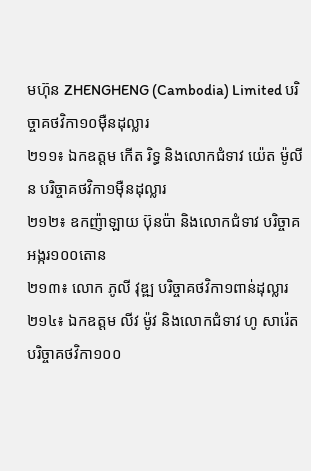មហ៊ុន ZHENGHENG (Cambodia) Limited បរិច្ចាគថវិកា១០ម៉ឺនដុល្លារ
២១១៖ ឯកឧត្ដម កើត រិទ្ធ និងលោកជំទាវ យ៉េត ម៉ូលីន បរិច្ចាគថវិកា១ម៉ឺនដុល្លារ
២១២៖ ឧកញ៉ាឡាយ ប៊ុនប៉ា និងលោកជំទាវ បរិច្ចាគអង្ករ១០០តោន
២១៣៖ លោក ភូលី វុឌ្ឍ បរិច្ចាគថវិកា១ពាន់ដុល្លារ
២១៤៖ ឯកឧត្តម លីវ ម៉ូវ និងលោកជំទាវ ហូ សារ៉េត បរិច្ចាគថវិកា១០០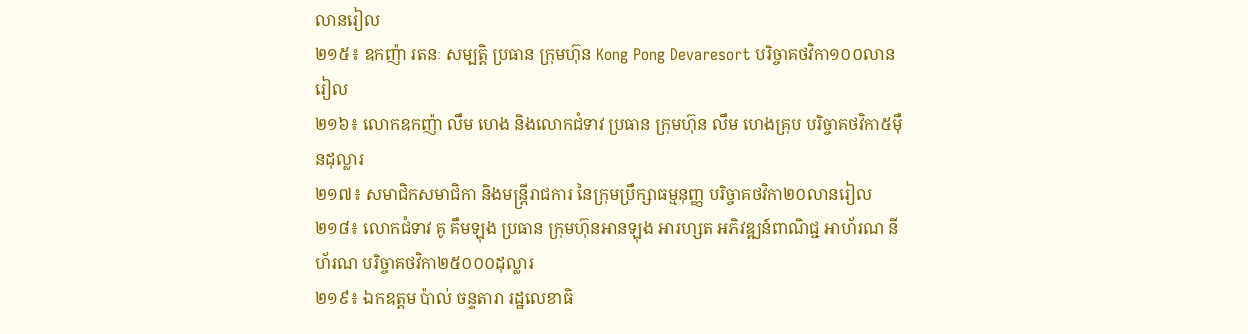លានរៀល
២១៥៖ ឧកញ៉ា រតនៈ សម្បត្តិ ប្រធាន ក្រុមហ៊ុន Kong Pong Devaresort បរិច្ចាគថវិកា១០០លានរៀល
២១៦៖ លោកឧកញ៉ា លឹម ហេង និងលោកជំទាវ ប្រធាន ក្រុមហ៊ុន លឹម ហេងគ្រុប បរិច្ចាគថវិកា៥ម៉ឺនដុល្លារ
២១៧៖ សមាជិកសមាជិកា និងមន្ត្រីរាជការ នៃក្រុមប្រឹក្សាធម្មនុញ្ញ បរិច្ចាគថវិកា២០លានរៀល
២១៨៖ លោកជំទាវ គូ គឹមឡុង ប្រធាន ក្រុមហ៊ុនអានឡុង អារហ្សត អភិវឌ្ឍន៍ពាណិជ្ជ អាហ័រណ នីហ័រណ បរិច្ចាគថវិកា២៥០០០ដុល្លារ
២១៩៖ ឯកឧត្តម ប៉ាល់ ចន្ទតារា រដ្ឋលេខាធិ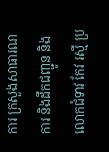ការ ក្រសួងសាធារណការ និងដឹកជញ្ជូន និងលោកជំទាវ កែវ រស្មី ប្រ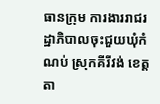ធានក្រុម ការងាររាជរដ្ឋាភិបាលចុះជួយឃុំកំណប់ ស្រុកគីរីវង់ ខេត្តតា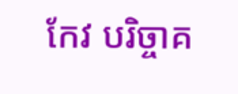កែវ បរិច្ចាគ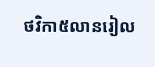ថវិកា៥លានរៀល